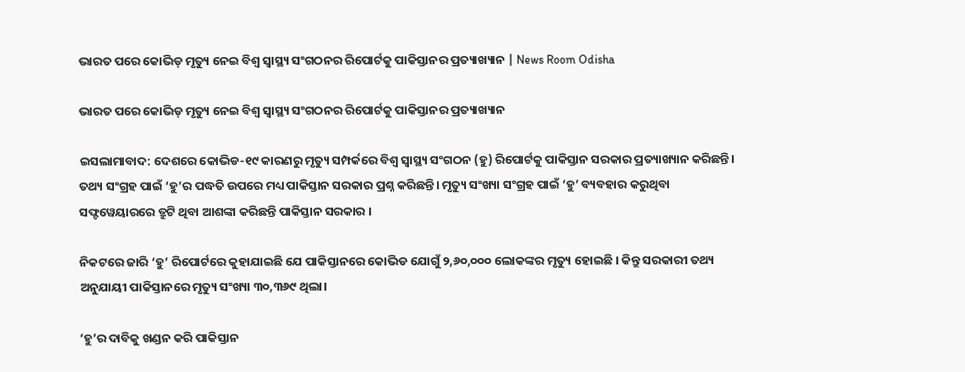ଭାରତ ପରେ କୋଭିଡ୍ ମୃତ୍ୟୁ ନେଇ ବିଶ୍ୱ ସ୍ୱାସ୍ଥ୍ୟ ସଂଗଠନର ରିପୋର୍ଟକୁ ପାକିସ୍ତାନର ପ୍ରତ୍ୟାଖ୍ୟାନ | News Room Odisha

ଭାରତ ପରେ କୋଭିଡ୍ ମୃତ୍ୟୁ ନେଇ ବିଶ୍ୱ ସ୍ୱାସ୍ଥ୍ୟ ସଂଗଠନର ରିପୋର୍ଟକୁ ପାକିସ୍ତାନର ପ୍ରତ୍ୟାଖ୍ୟାନ

ଇସଲାମାବାଦ: ଦେଶରେ କୋଭିଡ-୧୯ କାରଣରୁ ମୃତ୍ୟୁ ସମ୍ପର୍କରେ ବିଶ୍ୱ ସ୍ୱାସ୍ଥ୍ୟ ସଂଗଠନ (ହୁ) ରିପୋର୍ଟକୁ ପାକିସ୍ତାନ ସରକାର ପ୍ରତ୍ୟାଖ୍ୟାନ କରିଛନ୍ତି। ତଥ୍ୟ ସଂଗ୍ରହ ପାଇଁ ‘ହୁ’ର ପଦ୍ଧତି ଉପରେ ମଧ୍ୟ ପାକିସ୍ତାନ ସରକାର ପ୍ରଶ୍ନ କରିଛନ୍ତି। ମୃତ୍ୟୁ ସଂଖ୍ୟା ସଂଗ୍ରହ ପାଇଁ ‘ହୁ’ ବ୍ୟବହାର କରୁଥିବା ସଫ୍ଟୱେୟାରରେ ତ୍ରୁଟି ଥିବା ଆଶଙ୍କା କରିଛନ୍ତି ପାକିସ୍ତାନ ସରକାର ।

ନିକଟରେ ଜାରି ‘ହୁ’ ରିପୋର୍ଟରେ କୁହାଯାଇଛି ଯେ ପାକିସ୍ତାନରେ କୋଭିଡ ଯୋଗୁଁ ୨,୬୦,୦୦୦ ଲୋକଙ୍କର ମୃତ୍ୟୁ ହୋଇଛି । କିନ୍ତୁ ସରକାରୀ ତଥ୍ୟ ଅନୁଯାୟୀ ପାକିସ୍ତାନରେ ମୃତ୍ୟୁ ସଂଖ୍ୟା ୩୦,୩୬୯ ଥିଲା।

‘ହୁ’ର ଦାବିକୁ ଖଣ୍ଡନ କରି ପାକିସ୍ତାନ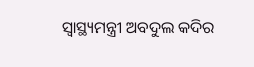ସ୍ୱାସ୍ଥ୍ୟମନ୍ତ୍ରୀ ଅବଦୁଲ କଦିର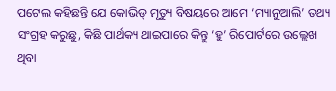ପଟେଲ କହିଛନ୍ତି ଯେ କୋଭିଡ୍ ମୃତ୍ୟୁ ବିଷୟରେ ଆମେ ‘ମ୍ୟାନୁଆଲି’ ତଥ୍ୟ ସଂଗ୍ରହ କରୁଛୁ, କିଛି ପାର୍ଥକ୍ୟ ଥାଇପାରେ କିନ୍ତୁ ‘ହୁ’ ରିପୋର୍ଟରେ ଉଲ୍ଲେଖ ଥିବା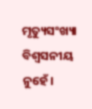ମୃତ୍ୟୁସଂଖ୍ୟା ବିଶ୍ୱସନୀୟ ନୁହେଁ।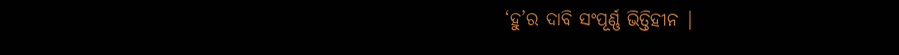‘ହୁ’ର ଦାବି ସଂପୂର୍ଣ୍ଣ ଭିତ୍ତିହୀନ |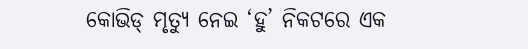କୋଭିଡ୍ ମୃତ୍ୟୁ ନେଇ ‘ହୁ’ ନିକଟରେ ଏକ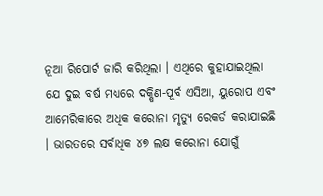ନୂଆ ରିପୋର୍ଟ ଜାରି କରିଥିଲା । ଏଥିରେ କୁହାଯାଇଥିଲା ଯେ ଦୁଇ ବର୍ଷ ମଧ୍ୟରେ ଦକ୍ଷିଣ-ପୂର୍ବ ଏସିଆ, ୟୁରୋପ ଏବଂ ଆମେରିକାରେ ଅଧିକ କରୋନା ମୃତ୍ୟୁ ରେକର୍ଡ କରାଯାଇଛି । ଭାରତରେ ସର୍ବାଧିକ ୪୭ ଲକ୍ଷ କରୋନା ଯୋଗୁଁ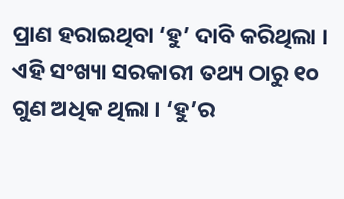ପ୍ରାଣ ହରାଇଥିବା ‘ହୁ’ ଦାବି କରିଥିଲା । ଏହି ସଂଖ୍ୟା ସରକାରୀ ତଥ୍ୟ ଠାରୁ ୧୦ ଗୁଣ ଅଧିକ ଥିଲା । ‘ହୁ’ର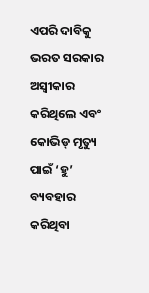ଏପରି ଦାବିକୁ ଭରତ ସରକାର ଅସ୍ବୀକାର କରିଥିଲେ ଏବଂ କୋଭିଡ୍ ମୃତ୍ୟୁ ପାଇଁ ‘ହୁ’ ବ୍ୟବହାର କରିଥିବା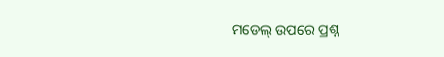ମଡେଲ୍ ଉପରେ ପ୍ରଶ୍ନ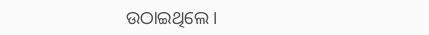ଉଠାଇଥିଲେ ।